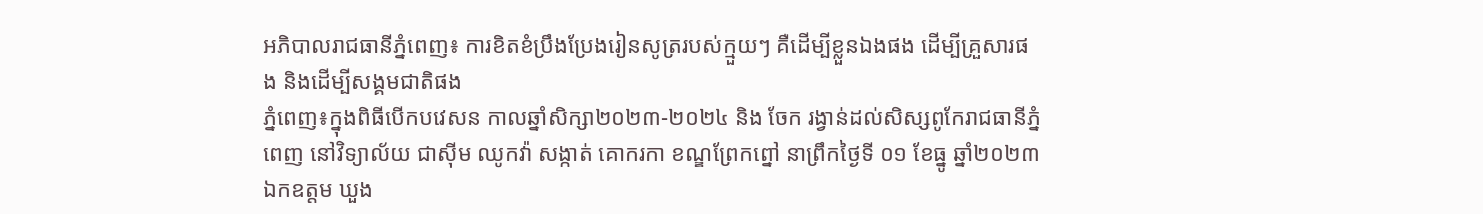អភិបាលរាជធានីភ្នំពេញ៖ ការខិតខំប្រឹងប្រែងរៀនសូត្ររបស់ក្មួយៗ គឺដើម្បីខ្លួនឯងផង ដើម្បីគ្រួសារផង និងដើម្បីសង្គមជាតិផង
ភ្នំពេញ៖ក្នុងពិធីបើកបវេសន កាលឆ្នាំសិក្សា២០២៣-២០២៤ និង ចែក រង្វាន់ដល់សិស្សពូកែរាជធានីភ្នំពេញ នៅវិទ្យាល័យ ជាស៊ីម ឈូកវ៉ា សង្កាត់ គោករកា ខណ្ឌព្រែកព្នៅ នាព្រឹកថ្ងៃទី ០១ ខែធ្នូ ឆ្នាំ២០២៣ ឯកឧត្តម ឃួង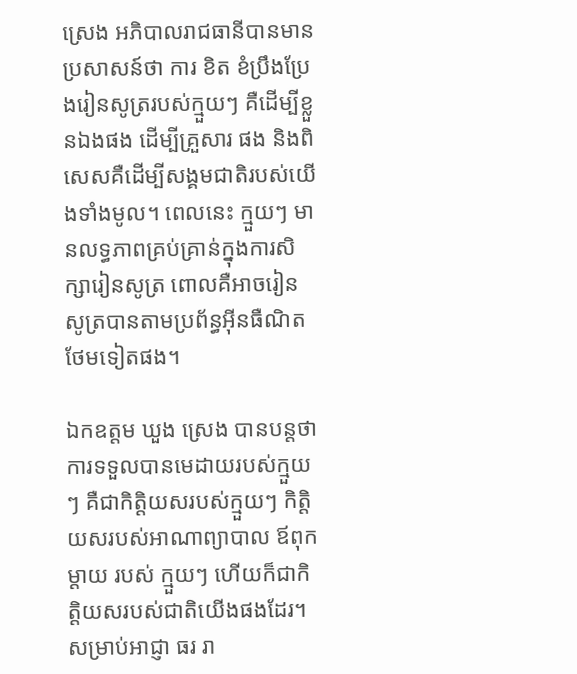ស្រេង អភិបាលរាជធានីបានមានប្រសាសន៍ថា ការ ខិត ខំប្រឹងប្រែងរៀនសូត្ររបស់ក្មួយៗ គឺដើម្បីខ្លួនឯងផង ដើម្បីគ្រួសារ ផង និងពិសេសគឺដើម្បីសង្គមជាតិរបស់យើងទាំងមូល។ ពេលនេះ ក្មួយៗ មានលទ្ធភាពគ្រប់គ្រាន់ក្នុងការសិក្សារៀនសូត្រ ពោលគឺអាចរៀន សូត្របានតាមប្រព័ន្ធអ៊ីនធឺណិតថែមទៀតផង។

ឯកឧត្តម ឃួង ស្រេង បានបន្តថា ការទទួលបានមេដាយរបស់ក្មួយៗ គឺជាកិត្តិយសរបស់ក្មួយៗ កិត្តិយសរបស់អាណាព្យាបាល ឪពុកម្ដាយ របស់ ក្មួយៗ ហើយក៏ជាកិត្តិយសរបស់ជាតិយើងផងដែរ។សម្រាប់អាជ្ញា ធរ រា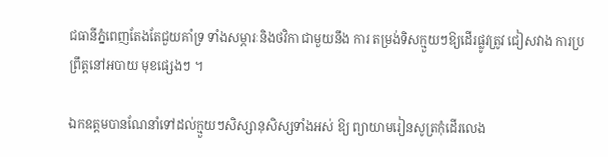ជធានីភ្នំពេញតែងតែជួយគាំទ្រ ទាំងសម្ភារៈនិងថវិកា ជាមួយនឹង ការ តម្រង់ទិសក្មួយៗឱ្យដើរផ្លូវត្រូវ ជៀសវាង ការប្រព្រឹត្តនៅអបាយ មុខផ្សេងៗ ។

ឯកឧត្តមបានណែនាំទៅដល់ក្មួយៗសិស្សានុសិស្សទាំងអស់ ឱ្យ ព្យាយាមរៀនសូត្រកុំដើរលេង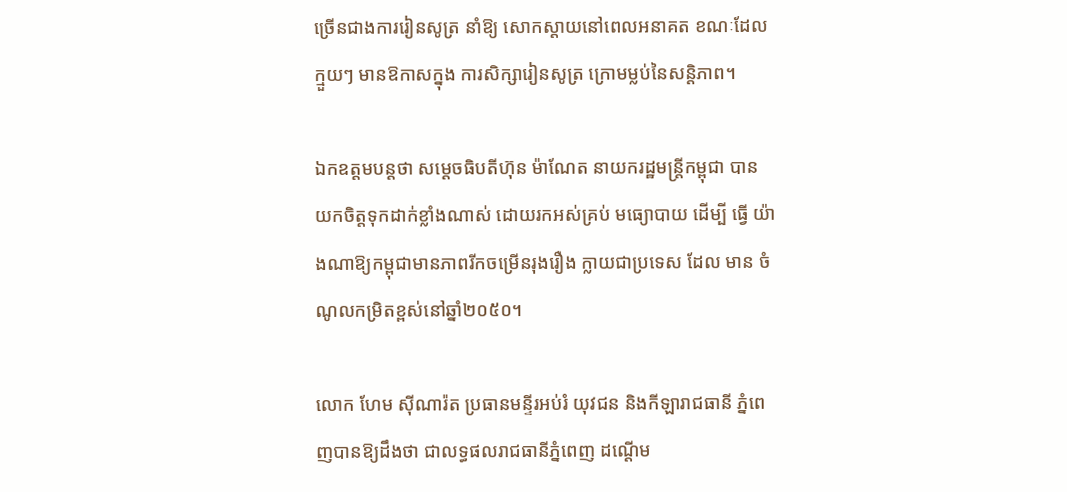ច្រើនជាងការរៀនសូត្រ នាំឱ្យ សោកស្ដាយនៅពេលអនាគត ខណៈដែលក្មួយៗ មានឱកាសក្នុង ការសិក្សារៀនសូត្រ ក្រោមម្លប់នៃសន្តិភាព។

ឯកឧត្តមបន្តថា សម្ដេចធិបតីហ៊ុន ម៉ាណែត នាយករដ្ឋមន្រ្តីកម្ពុជា បាន យកចិត្តទុកដាក់ខ្លាំងណាស់ ដោយរកអស់គ្រប់ មធ្យោបាយ ដើម្បី ធ្វើ យ៉ាងណាឱ្យកម្ពុជាមានភាពរីកចម្រើនរុងរឿង ក្លាយជាប្រទេស ដែល មាន ចំណូលកម្រិតខ្ពស់នៅឆ្នាំ២០៥០។

លោក ហែម ស៊ីណារ៉ត ប្រធានមន្ទីរអប់រំ យុវជន និងកីឡារាជធានី ភ្នំពេញបានឱ្យដឹងថា ជាលទ្ធផលរាជធានីភ្នំពេញ ដណ្ដើម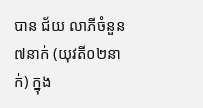បាន ជ័យ លាភីចំនួន ៧នាក់ (យុវតី០២នាក់) ក្នុង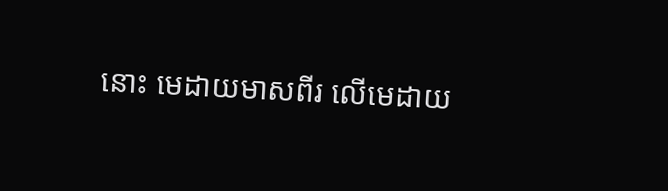នោះ មេដាយមាសពីរ លើមេដាយ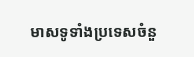មាសទូទាំងប្រទេសចំនួ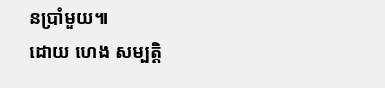នប្រាំមួយ៕
ដោយ ហេង សម្បត្តិ